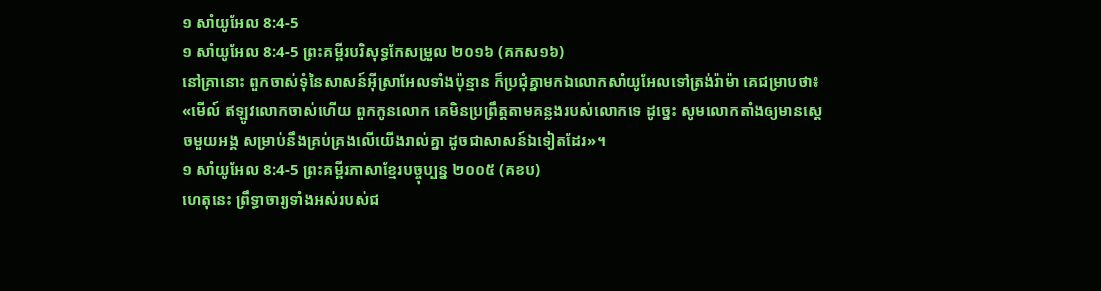១ សាំយូអែល 8:4-5
១ សាំយូអែល 8:4-5 ព្រះគម្ពីរបរិសុទ្ធកែសម្រួល ២០១៦ (គកស១៦)
នៅគ្រានោះ ពួកចាស់ទុំនៃសាសន៍អ៊ីស្រាអែលទាំងប៉ុន្មាន ក៏ប្រជុំគ្នាមកឯលោកសាំយូអែលទៅត្រង់រ៉ាម៉ា គេជម្រាបថា៖ «មើល៍ ឥឡូវលោកចាស់ហើយ ពួកកូនលោក គេមិនប្រព្រឹត្តតាមគន្លងរបស់លោកទេ ដូច្នេះ សូមលោកតាំងឲ្យមានស្តេចមួយអង្គ សម្រាប់នឹងគ្រប់គ្រងលើយើងរាល់គ្នា ដូចជាសាសន៍ឯទៀតដែរ»។
១ សាំយូអែល 8:4-5 ព្រះគម្ពីរភាសាខ្មែរបច្ចុប្បន្ន ២០០៥ (គខប)
ហេតុនេះ ព្រឹទ្ធាចារ្យទាំងអស់របស់ជ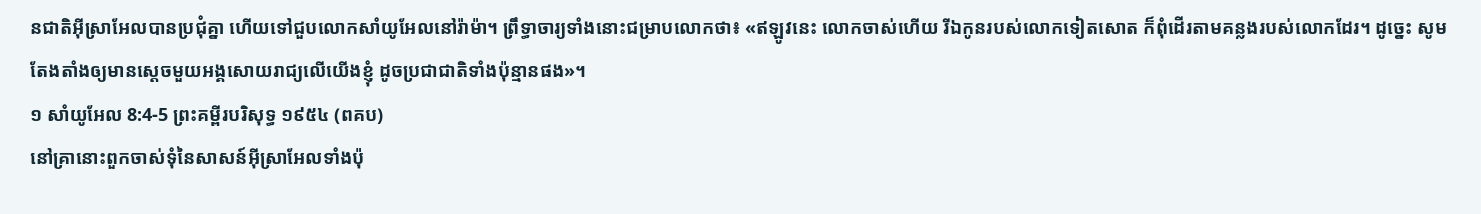នជាតិអ៊ីស្រាអែលបានប្រជុំគ្នា ហើយទៅជួបលោកសាំយូអែលនៅរ៉ាម៉ា។ ព្រឹទ្ធាចារ្យទាំងនោះជម្រាបលោកថា៖ «ឥឡូវនេះ លោកចាស់ហើយ រីឯកូនរបស់លោកទៀតសោត ក៏ពុំដើរតាមគន្លងរបស់លោកដែរ។ ដូច្នេះ សូមតែងតាំងឲ្យមានស្ដេចមួយអង្គសោយរាជ្យលើយើងខ្ញុំ ដូចប្រជាជាតិទាំងប៉ុន្មានផង»។
១ សាំយូអែល 8:4-5 ព្រះគម្ពីរបរិសុទ្ធ ១៩៥៤ (ពគប)
នៅគ្រានោះពួកចាស់ទុំនៃសាសន៍អ៊ីស្រាអែលទាំងប៉ុ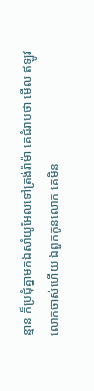ន្មាន ក៏ប្រជុំគ្នាមកឯសាំយូអែលទៅត្រង់រ៉ាម៉ា គេជំរាបថា មើល ឥឡូវលោកចាស់ហើយ ឯពួកកូនលោក គេមិន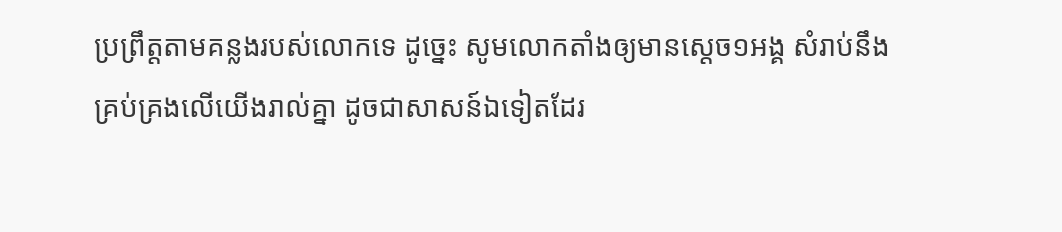ប្រព្រឹត្តតាមគន្លងរបស់លោកទេ ដូច្នេះ សូមលោកតាំងឲ្យមានស្តេច១អង្គ សំរាប់នឹងគ្រប់គ្រងលើយើងរាល់គ្នា ដូចជាសាសន៍ឯទៀតដែរ